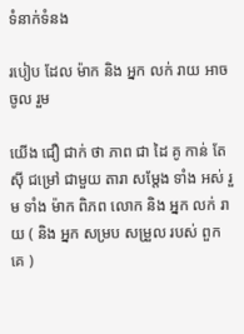ទំនាក់ទំនង

របៀប ដែល ម៉ាក និង អ្នក លក់ រាយ អាច ចូល រួម

យើង ជឿ ជាក់ ថា ភាព ជា ដៃ គូ កាន់ តែ ស៊ី ជម្រៅ ជាមួយ តារា សម្តែង ទាំង អស់ រួម ទាំង ម៉ាក ពិភព លោក និង អ្នក លក់ រាយ ( និង អ្នក សម្រប សម្រួល របស់ ពួក គេ )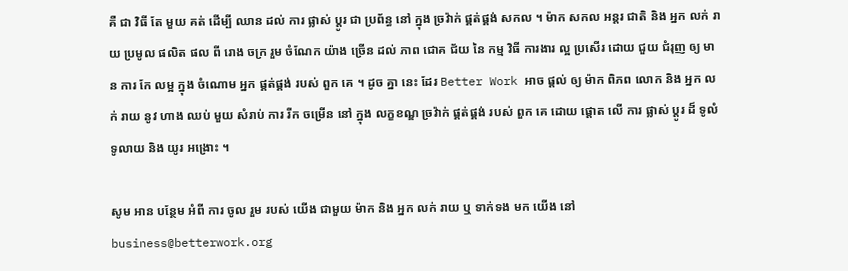គឺ ជា វិធី តែ មួយ គត់ ដើម្បី ឈាន ដល់ ការ ផ្លាស់ ប្តូរ ជា ប្រព័ន្ធ នៅ ក្នុង ច្រវ៉ាក់ ផ្គត់ផ្គង់ សកល ។ ម៉ាក សកល អន្តរ ជាតិ និង អ្នក លក់ រាយ ប្រមូល ផលិត ផល ពី រោង ចក្រ រួម ចំណែក យ៉ាង ច្រើន ដល់ ភាព ជោគ ជ័យ នៃ កម្ម វិធី ការងារ ល្អ ប្រសើរ ដោយ ជួយ ជំរុញ ឲ្យ មាន ការ កែ លម្អ ក្នុង ចំណោម អ្នក ផ្គត់ផ្គង់ របស់ ពួក គេ ។ ដូច គ្នា នេះ ដែរ Better Work អាច ផ្តល់ ឲ្យ ម៉ាក ពិភព លោក និង អ្នក លក់ រាយ នូវ ហាង ឈប់ មួយ សំរាប់ ការ រីក ចម្រើន នៅ ក្នុង លក្ខខណ្ឌ ច្រវ៉ាក់ ផ្គត់ផ្គង់ របស់ ពួក គេ ដោយ ផ្តោត លើ ការ ផ្លាស់ ប្តូរ ដ៏ ទូលំទូលាយ និង យូរ អង្រោះ ។

សូម អាន បន្ថែម អំពី ការ ចូល រួម របស់ យើង ជាមួយ ម៉ាក និង អ្នក លក់ រាយ ឬ ទាក់ទង មក យើង នៅ business@betterwork.org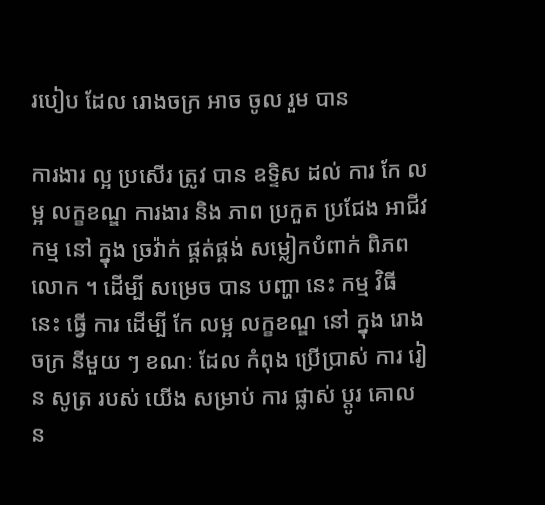របៀប ដែល រោងចក្រ អាច ចូល រួម បាន

ការងារ ល្អ ប្រសើរ ត្រូវ បាន ឧទ្ទិស ដល់ ការ កែ លម្អ លក្ខខណ្ឌ ការងារ និង ភាព ប្រកួត ប្រជែង អាជីវកម្ម នៅ ក្នុង ច្រវ៉ាក់ ផ្គត់ផ្គង់ សម្លៀកបំពាក់ ពិភព លោក ។ ដើម្បី សម្រេច បាន បញ្ហា នេះ កម្ម វិធី នេះ ធ្វើ ការ ដើម្បី កែ លម្អ លក្ខខណ្ឌ នៅ ក្នុង រោង ចក្រ នីមួយ ៗ ខណៈ ដែល កំពុង ប្រើប្រាស់ ការ រៀន សូត្រ របស់ យើង សម្រាប់ ការ ផ្លាស់ ប្តូរ គោល ន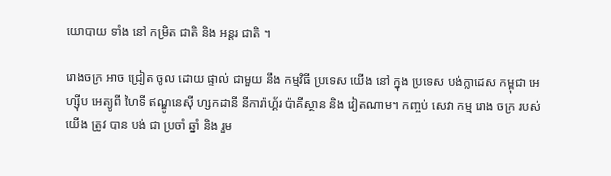យោបាយ ទាំង នៅ កម្រិត ជាតិ និង អន្តរ ជាតិ ។

រោងចក្រ អាច ជ្រៀត ចូល ដោយ ផ្ទាល់ ជាមួយ នឹង កម្មវិធី ប្រទេស យើង នៅ ក្នុង ប្រទេស បង់ក្លាដេស កម្ពុជា អេហ្ស៊ីប អេត្យូពី ហៃទី ឥណ្ឌូនេស៊ី ហ្សកដានី នីការ៉ាហ្គ័រ ប៉ាគីស្ថាន និង វៀតណាម។ កញ្ចប់ សេវា កម្ម រោង ចក្រ របស់ យើង ត្រូវ បាន បង់ ជា ប្រចាំ ឆ្នាំ និង រួម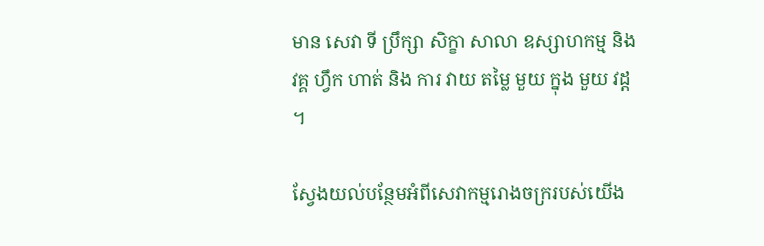មាន សេវា ទី ប្រឹក្សា សិក្ខា សាលា ឧស្សាហកម្ម និង វគ្គ ហ្វឹក ហាត់ និង ការ វាយ តម្លៃ មួយ ក្នុង មួយ វដ្ត ។

ស្វែងយល់បន្ថែមអំពីសេវាកម្មរោងចក្ររបស់យើង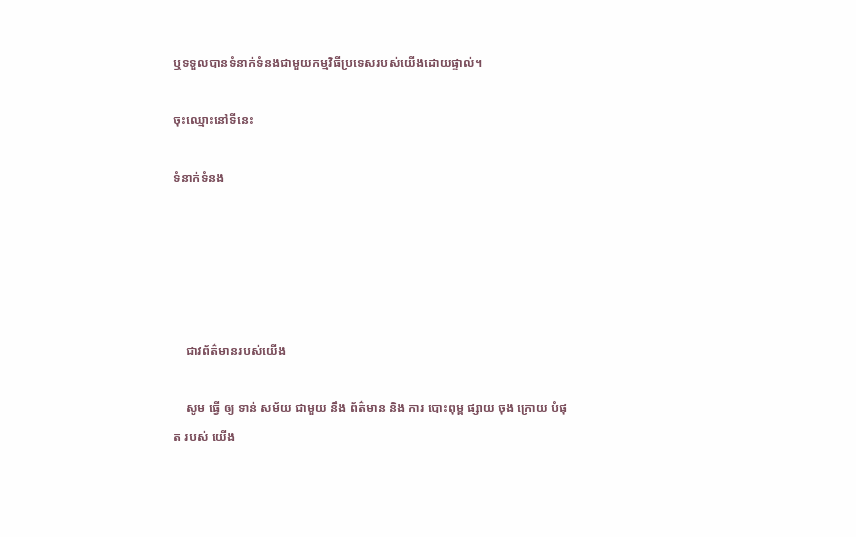ឬទទួលបានទំនាក់ទំនងជាមួយកម្មវិធីប្រទេសរបស់យើងដោយផ្ទាល់។

ចុះឈ្មោះនៅទីនេះ

ទំនាក់ទំនង





    ជាវព័ត៌មានរបស់យើង

    សូម ធ្វើ ឲ្យ ទាន់ សម័យ ជាមួយ នឹង ព័ត៌មាន និង ការ បោះពុម្ព ផ្សាយ ចុង ក្រោយ បំផុត របស់ យើង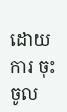ដោយ ការ ចុះ ចូល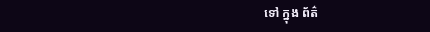ទៅ ក្នុង ព័ត៌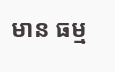មាន ធម្ម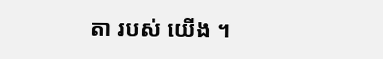តា របស់ យើង ។